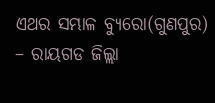ଏଥର ସମ୍ଭାଳ ବ୍ୟୁରୋ(ଗୁଣପୁର) – ରାୟଗଡ ଜିଲ୍ଲା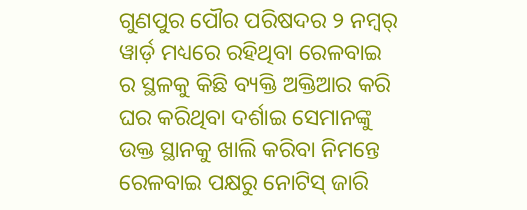ଗୁଣପୁର ପୌର ପରିଷଦର ୨ ନମ୍ବର୍ ୱାର୍ଡ଼ ମଧ୍ୟରେ ରହିଥିବା ରେଳବାଇ ର ସ୍ଥଳକୁ କିଛି ବ୍ୟକ୍ତି ଅକ୍ତିଆର କରି ଘର କରିଥିବା ଦର୍ଶାଇ ସେମାନଙ୍କୁ ଉକ୍ତ ସ୍ଥାନକୁ ଖାଲି କରିବା ନିମନ୍ତେ ରେଳବାଇ ପକ୍ଷରୁ ନୋଟିସ୍ ଜାରି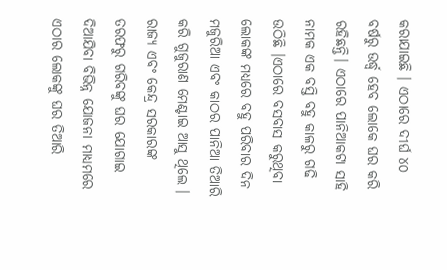କରାଯାଇଛି । ଏଠାରେ ଦୀର୍ଘ ୪୦ ବର୍ଷରୁ ଉର୍ଦ୍ଧ୍ବ ହେବ ଲୋକେ ଘର କରି ରହିଛନ୍ତି। ଏଠାରେ ପାନିଆକଟା ସାହି ନାମକ ଏକ ବସ୍ତି ବହୁ କାଳରୁ ଗଢି ଉଠିଛି ।ଏଠାରେ ବସବାସ କରୁଥିବା ଲୋକଙ୍କ ମଧ୍ୟରେ ବହୁ ପରିବାର ଦିନ ମଜୁରିଆ ଏବଂ କାଠର ପାନିଆ ତିଆରି କରି ଗୁଜୁରାଣ ମେଣ୍ଟାଇ ଆସୁ ଥିଲେ । ରାଜ୍ୟ ଏବଂ କେନ୍ଦ୍ର ସରକାରଙ୍କ ତରଫରୁ ଗରିବଙ୍କୁ ଘର ଯୋଗାଇ ଦିଆଯିବା ବିଭିନ୍ନ ଯୋଜନା ମାଧ୍ୟମରେ ଏଠାର ଲୋକଙ୍କୁ ଘର ତିଆରି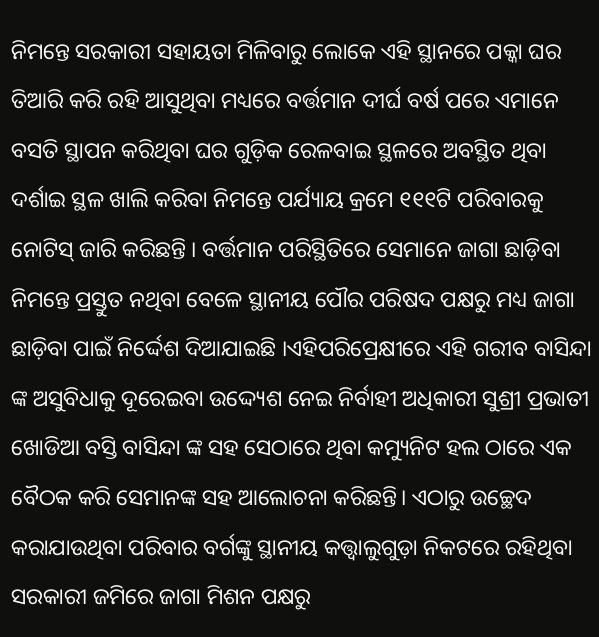ନିମନ୍ତେ ସରକାରୀ ସହାୟତା ମିଳିବାରୁ ଲୋକେ ଏହି ସ୍ଥାନରେ ପକ୍କା ଘର ତିଆରି କରି ରହି ଆସୁଥିବା ମଧ୍ୟରେ ବର୍ତ୍ତମାନ ଦୀର୍ଘ ବର୍ଷ ପରେ ଏମାନେ ବସତି ସ୍ଥାପନ କରିଥିବା ଘର ଗୁଡ଼ିକ ରେଳବାଇ ସ୍ଥଳରେ ଅବସ୍ଥିତ ଥିବା ଦର୍ଶାଇ ସ୍ଥଳ ଖାଲି କରିବା ନିମନ୍ତେ ପର୍ଯ୍ୟାୟ କ୍ରମେ ୧୧୧ଟି ପରିବାରକୁ ନୋଟିସ୍ ଜାରି କରିଛନ୍ତି । ବର୍ତ୍ତମାନ ପରିସ୍ଥିତିରେ ସେମାନେ ଜାଗା ଛାଡ଼ିବା ନିମନ୍ତେ ପ୍ରସ୍ତୁତ ନଥିବା ବେଳେ ସ୍ଥାନୀୟ ପୌର ପରିଷଦ ପକ୍ଷରୁ ମଧ୍ୟ ଜାଗା ଛାଡ଼ିବା ପାଇଁ ନିର୍ଦ୍ଦେଶ ଦିଆଯାଇଛି ।ଏହିପରିପ୍ରେକ୍ଷୀରେ ଏହି ଗରୀବ ବାସିନ୍ଦା ଙ୍କ ଅସୁବିଧାକୁ ଦୂରେଇବା ଉଦ୍ଦ୍ୟେଶ ନେଇ ନିର୍ବାହୀ ଅଧିକାରୀ ସୁଶ୍ରୀ ପ୍ରଭାତୀ ଖୋଡିଆ ବସ୍ତି ବାସିନ୍ଦା ଙ୍କ ସହ ସେଠାରେ ଥିବା କମ୍ୟୁନିଟ ହଲ ଠାରେ ଏକ ବୈଠକ କରି ସେମାନଙ୍କ ସହ ଆଲୋଚନା କରିଛନ୍ତି। ଏଠାରୁ ଉଚ୍ଛେଦ କରାଯାଉଥିବା ପରିବାର ବର୍ଗଙ୍କୁ ସ୍ଥାନୀୟ କତ୍ତ୍ୱାଲୁଗୁଡ଼ା ନିକଟରେ ରହିଥିବା ସରକାରୀ ଜମିରେ ଜାଗା ମିଶନ ପକ୍ଷରୁ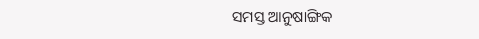ସମସ୍ତ ଆନୁଷାଙ୍ଗିକ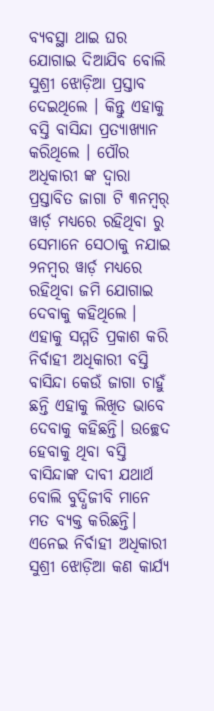ବ୍ୟବସ୍ଥା ଥାଇ ଘର ଯୋଗାଇ ଦିଆଯିବ ବୋଲି ସୁଶ୍ରୀ ଝୋଡ଼ିଆ ପ୍ରସ୍ତାବ ଦେଇଥିଲେ । କିନ୍ତୁ ଏହାକୁ ବସ୍ତି ବାସିନ୍ଦା ପ୍ରତ୍ୟାଖ୍ୟାନ କରିଥିଲେ । ପୌର ଅଧିକାରୀ ଙ୍କ ଦ୍ଵାରା ପ୍ରସ୍ତାବିତ ଜାଗା ଟି ୩ନମ୍ବର୍ ୱାର୍ଡ଼ ମଧ୍ୟରେ ରହିଥିବା ରୁ ସେମାନେ ସେଠାକୁ ନଯାଇ ୨ନମ୍ବର ୱାର୍ଡ଼ ମଧ୍ୟରେ ରହିଥିବା ଜମି ଯୋଗାଇ ଦେବାକୁ କହିଥିଲେ । ଏହାକୁ ସମ୍ମତି ପ୍ରକାଶ କରି ନିର୍ବାହୀ ଅଧିକାରୀ ବସ୍ତି ବାସିନ୍ଦା କେଉଁ ଜାଗା ଚାହୁଁ ଛନ୍ତି ଏହାକୁ ଲିଖିତ ଭାବେ ଦେବାକୁ କହିଛନ୍ତି। ଉଚ୍ଛେଦ ହେବାକୁ ଥିବା ବସ୍ତି ବାସିନ୍ଦାଙ୍କ ଦାବୀ ଯଥାର୍ଥ ବୋଲି ବୁଦ୍ଧିଜୀବି ମାନେ ମତ ବ୍ୟକ୍ତ କରିଛନ୍ତି। ଏନେଇ ନିର୍ବାହୀ ଅଧିକାରୀ ସୁଶ୍ରୀ ଝୋଡ଼ିଆ କଣ କାର୍ଯ୍ୟ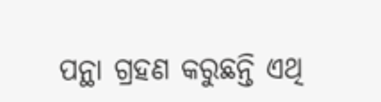ପନ୍ଥା ଗ୍ରହଣ କରୁଛନ୍ତି ଏଥି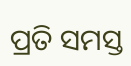ପ୍ରତି ସମସ୍ତ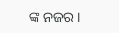ଙ୍କ ନଜର ।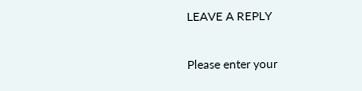LEAVE A REPLY

Please enter your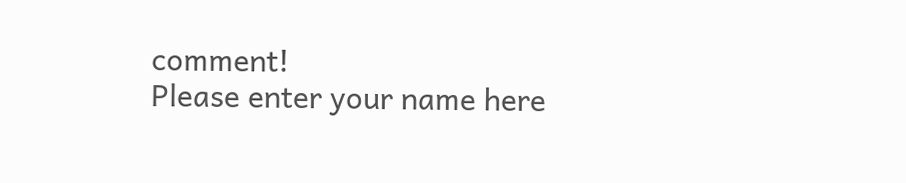comment!
Please enter your name here